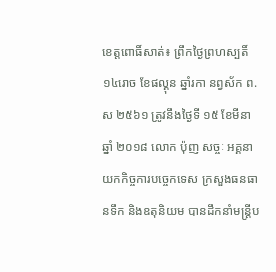ខេត្តពោធិ៍សាត់៖ ព្រឹកថ្ងៃព្រហស្បតិ៍ ១៤រោច ខែផល្គុន ឆ្នាំរកា នព្វស័ក ព.ស ២៥៦១ ត្រូវនឹងថ្ងៃទី ១៥ ខែមីនា ឆ្នាំ ២០១៨ លោក ប៉ុញ សច្ចៈ អគ្គនាយកកិច្ចការបច្ចេកទេស ក្រសួងធនធានទឹក និងឧតុនិយម បានដឹកនាំមន្ត្រីប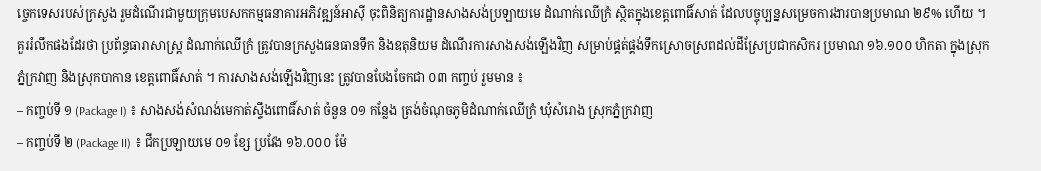ច្ចេកទេសរបស់ក្រសួង រួមដំណើរជាមួយក្រុមបេសកកម្មធនាគារអភិវឌ្ឍន៍អាស៊ី ចុះពិនិត្យការដ្ឋានសាងសង់ប្រឡាយមេ ដំណាក់ឈើក្រំ ស្ថិតក្នុងខេត្តពោធិ៍សាត់ ដែលបច្ចុប្បន្នសម្រេចការងារបានប្រមាណ ២៩% ហើយ ។
គួររំលឹកផងដែរថា ប្រព័ន្ធធារាសាស្ត្រ ដំណាក់ឈើក្រំ ត្រូវបានក្រសួងធនធានទឹក និងឧតុនិយម ដំណើរការសាងសង់ឡើងវិញ សម្រាប់ផ្គត់ផ្គង់ទឹកស្រោចស្រពដល់ដីស្រែប្រជាកសិករ ប្រមាណ ១៦.១០០ ហិកតា ក្នុងស្រុកភ្នំក្រវាញ និងស្រុកបាកាន ខេត្តពោធិ៍សាត់ ។ ការសាងសង់ឡើងវិញនេះ ត្រូវបានបែងចែកជា ០៣ កញ្ចប់ រួមមាន ៖
– កញ្ចប់ទី ១ (Package I) ៖ សាងសង់សំណង់មេកាត់ស្ទឹងពោធិ៍សាត់ ចំនួន ០១ កន្លែង ត្រង់ចំណុចភូមិដំណាក់ឈើក្រំ ឃុំសំរោង ស្រុកភ្នំក្រវាញ
– កញ្ចប់ទី ២ (Package II) ៖ ជីកប្រឡាយមេ ០១ ខ្សែ ប្រវែង ១៦.០០០ ម៉ែ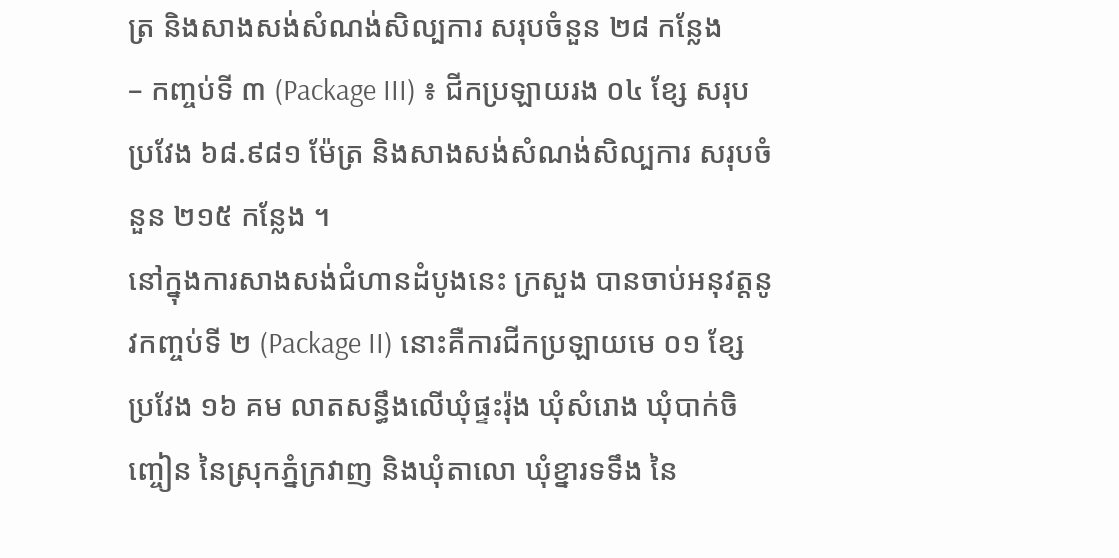ត្រ និងសាងសង់សំណង់សិល្បការ សរុបចំនួន ២៨ កន្លែង
– កញ្ចប់ទី ៣ (Package III) ៖ ជីកប្រឡាយរង ០៤ ខ្សែ សរុបប្រវែង ៦៨.៩៨១ ម៉ែត្រ និងសាងសង់សំណង់សិល្បការ សរុបចំនួន ២១៥ កន្លែង ។
នៅក្នុងការសាងសង់ជំហានដំបូងនេះ ក្រសួង បានចាប់អនុវត្តនូវកញ្ចប់ទី ២ (Package II) នោះគឺការជីកប្រឡាយមេ ០១ ខ្សែ ប្រវែង ១៦ គម លាតសន្ធឹងលើឃុំផ្ទះរ៉ុង ឃុំសំរោង ឃុំបាក់ចិញ្ចៀន នៃស្រុកភ្នំក្រវាញ និងឃុំតាលោ ឃុំខ្នារទទឹង នៃ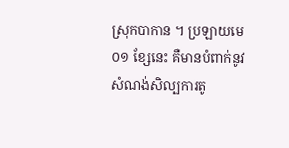ស្រុកបាកាន ។ ប្រឡាយមេ ០១ ខ្សែនេះ គឺមានបំពាក់នូវសំណង់សិល្បការតូ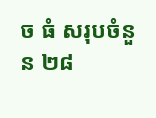ច ធំ សរុបចំនួន ២៨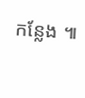កន្លែង ៕